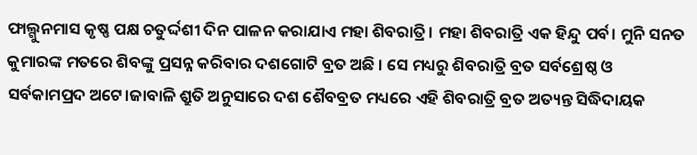ଫାଲ୍ଗୁନମାସ କୃଷ୍ଣ ପକ୍ଷ ଚତୁର୍ଦ୍ଦଶୀ ଦିନ ପାଳନ କରାଯାଏ ମହା ଶିବରାତ୍ରି। ମହା ଶିବରାତ୍ରି ଏକ ହିନ୍ଦୁ ପର୍ବ। ମୁନି ସନତ କୁମାରଙ୍କ ମତରେ ଶିବଙ୍କୁ ପ୍ରସନ୍ନ କରିବାର ଦଶଗୋଟି ବ୍ରତ ଅଛି । ସେ ମଧ୍ୟରୁ ଶିବରାତ୍ରି ବ୍ରତ ସର୍ବଶ୍ରେଷ୍ଠ ଓ ସର୍ବକାମପ୍ରଦ ଅଟେ।ଜାବାଳି ଶ୍ରୁତି ଅନୁସାରେ ଦଶ ଶୈବବ୍ରତ ମଧ୍ୟରେ ଏହି ଶିବରାତ୍ରି ବ୍ରତ ଅତ୍ୟନ୍ତ ସିଦ୍ଧିଦାୟକ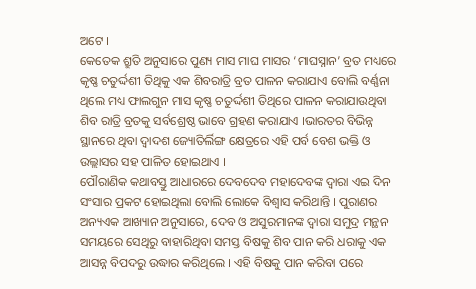ଅଟେ ।
କେତେକ ଶ୍ରୁତି ଅନୁସାରେ ପୁଣ୍ୟ ମାସ ମାଘ ମାସର ‘ମାଘସ୍ନାନ’ ବ୍ରତ ମଧ୍ୟରେ କୃଷ୍ଣ ଚତୁର୍ଦ୍ଦଶୀ ତିଥିକୁ ଏକ ଶିବରାତ୍ରି ବ୍ରତ ପାଳନ କରାଯାଏ ବୋଲି ବର୍ଣ୍ଣନା ଥିଲେ ମଧ୍ୟ ଫାଲଗୁନ ମାସ କୃଷ୍ଣ ଚତୁର୍ଦ୍ଦଶୀ ତିଥିରେ ପାଳନ କରାଯାଉଥିବା ଶିବ ରାତ୍ରି ବ୍ରତକୁ ସର୍ବଶ୍ରେଷ୍ଠ ଭାବେ ଗ୍ରହଣ କରାଯାଏ ।ଭାରତର ବିଭିନ୍ନ ସ୍ଥାନରେ ଥିବା ଦ୍ୱାଦଶ ଜ୍ୟୋତିର୍ଲିଙ୍ଗ କ୍ଷେତ୍ରରେ ଏହି ପର୍ବ ବେଶ ଭକ୍ତି ଓ ଉଲ୍ଲାସର ସହ ପାଳିତ ହୋଇଥାଏ ।
ପୌରାଣିକ କଥାବସ୍ତୁ ଆଧାରରେ ଦେବଦେବ ମହାଦେବଙ୍କ ଦ୍ୱାରା ଏଇ ଦିନ ସଂସାର ପ୍ରକଟ ହୋଇଥିଲା ବୋଲି ଲୋକେ ବିଶ୍ୱାସ କରିଥାନ୍ତି । ପୁରାଣର ଅନ୍ୟଏକ ଆଖ୍ୟାନ ଅନୁସାରେ, ଦେବ ଓ ଅସୁରମାନଙ୍କ ଦ୍ୱାରା ସମୁଦ୍ର ମନ୍ଥନ ସମୟରେ ସେଥିରୁ ବାହାରିଥିବା ସମସ୍ତ ବିଷକୁ ଶିବ ପାନ କରି ଧରାକୁ ଏକ ଆସନ୍ନ ବିପଦରୁ ଉଦ୍ଧାର କରିଥିଲେ । ଏହି ବିଷକୁ ପାନ କରିବା ପରେ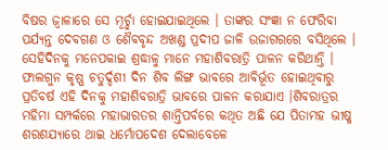ବିଷର ଜ୍ୱାଳାରେ ସେ ମୂର୍ଚ୍ଛା ହୋଇଯାଇଥିଲେ । ତାଙ୍କର ସଂଜ୍ଞା ନ ଫେରିବା ପର୍ଯ୍ୟନ୍ତ ଦେବଗଣ ଓ ଶୈବବୃନ୍ଦ ଅଖଣ୍ଡ ପ୍ରଦୀପ ଜାଳି ଉଜାଗରରେ ବସିଥିଲେ । ସେହିଦିନକୁ ମନେପକାଇ ଶ୍ରଦ୍ଧାଳୁ ମାନେ ମହାଶିବରାତ୍ରି ପାଳନ କରିଥାନ୍ତି ।
ଫାଲଗୁନ କୃଷ୍ଣ ଚତୁର୍ଦ୍ଦଶୀ ଦିନ ଶିବ ଲିଙ୍ଗ ଭାବରେ ଆବିର୍ଭୂତ ହୋଇଥିବାରୁ ପ୍ରତିବର୍ଷ ଏହି ଦିନକୁ ମହାଶିବରାତ୍ରି ଭାବରେ ପାଳନ କରାଯାଏ ।ଶିବରାତ୍ରର ମହିମା ସମ୍ପର୍କରେ ମହାଭାରତର ଶାନ୍ତିପର୍ବରେ କଥିତ ଅଛି ଯେ ପିତାମହ ଭୀଷ୍ମ ଶରଶଯ୍ୟାରେ ଥାଇ ଧର୍ମୋପଦେଶ ଦେଲାବେଳେ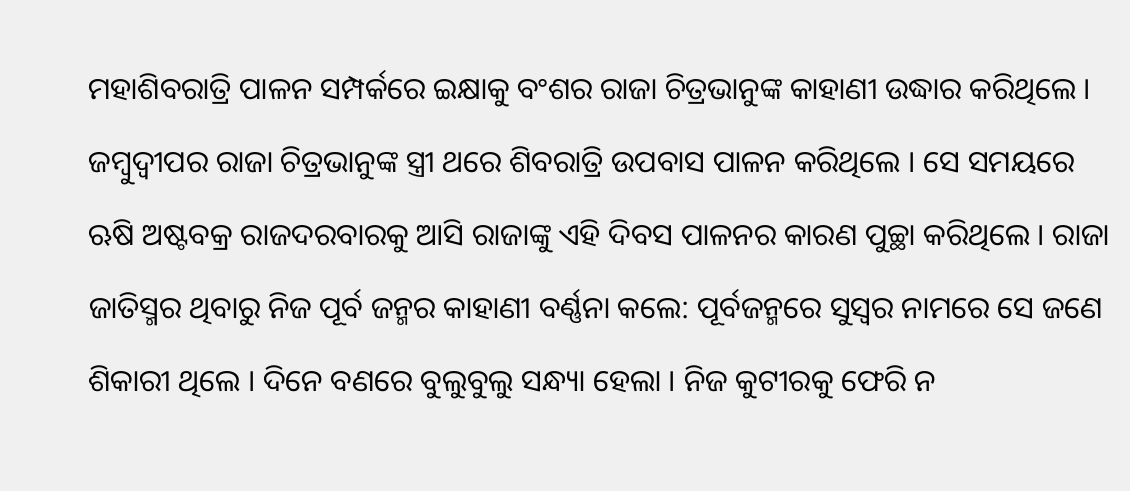ମହାଶିବରାତ୍ରି ପାଳନ ସମ୍ପର୍କରେ ଇକ୍ଷାକୁ ବଂଶର ରାଜା ଚିତ୍ରଭାନୁଙ୍କ କାହାଣୀ ଉଦ୍ଧାର କରିଥିଲେ । ଜମ୍ବୁଦ୍ୱୀପର ରାଜା ଚିତ୍ରଭାନୁଙ୍କ ସ୍ତ୍ରୀ ଥରେ ଶିବରାତ୍ରି ଉପବାସ ପାଳନ କରିଥିଲେ । ସେ ସମୟରେ ଋଷି ଅଷ୍ଟବକ୍ର ରାଜଦରବାରକୁ ଆସି ରାଜାଙ୍କୁ ଏହି ଦିବସ ପାଳନର କାରଣ ପୁଚ୍ଛା କରିଥିଲେ । ରାଜା ଜାତିସ୍ମର ଥିବାରୁ ନିଜ ପୂର୍ବ ଜନ୍ମର କାହାଣୀ ବର୍ଣ୍ଣନା କଲେ: ପୂର୍ବଜନ୍ମରେ ସୁସ୍ୱର ନାମରେ ସେ ଜଣେ ଶିକାରୀ ଥିଲେ । ଦିନେ ବଣରେ ବୁଲୁବୁଲୁ ସନ୍ଧ୍ୟା ହେଲା । ନିଜ କୁଟୀରକୁ ଫେରି ନ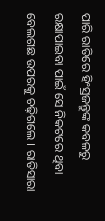ପାରି ରାତିରେ ହିଂସ୍ରଜନ୍ତୁଙ୍କ କବଳରୁ ରକ୍ଷାପାଇବା ପାଇଁ ସେ ନିକଟରେ ଥିବା ବେଲଗଛ ଉପରକୁ ଚଢ଼ିଗଲେ । ରାତିସାରା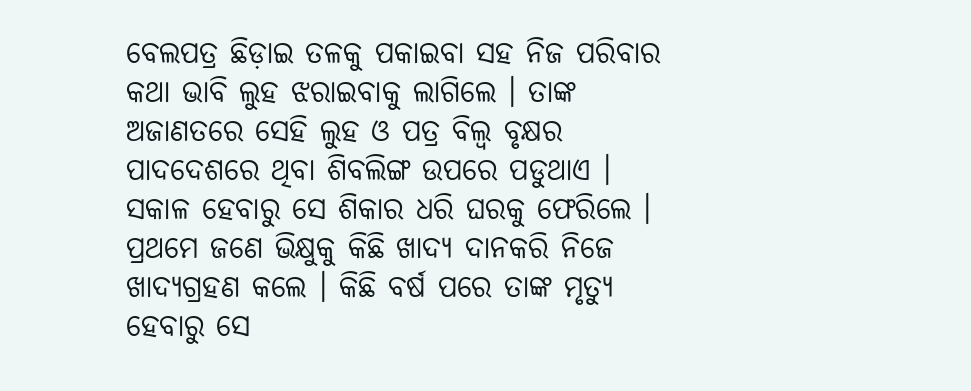ବେଲପତ୍ର ଛିଡ଼ାଇ ତଳକୁ ପକାଇବା ସହ ନିଜ ପରିବାର କଥା ଭାବି ଲୁହ ଝରାଇବାକୁ ଲାଗିଲେ । ତାଙ୍କ ଅଜାଣତରେ ସେହି ଲୁହ ଓ ପତ୍ର ବିଲ୍ୱ ବୃକ୍ଷର ପାଦଦେଶରେ ଥିବା ଶିବଲିଙ୍ଗ ଉପରେ ପଡୁଥାଏ । ସକାଳ ହେବାରୁ ସେ ଶିକାର ଧରି ଘରକୁ ଫେରିଲେ । ପ୍ରଥମେ ଜଣେ ଭିକ୍ଷୁକୁ କିଛି ଖାଦ୍ୟ ଦାନକରି ନିଜେ ଖାଦ୍ୟଗ୍ରହଣ କଲେ । କିଛି ବର୍ଷ ପରେ ତାଙ୍କ ମୃତ୍ୟୁ ହେବାରୁ ସେ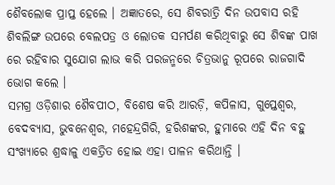ଶୈବଲୋକ ପ୍ରାପ୍ତ ହେଲେ । ଅଜ୍ଞାତରେ, ସେ ଶିବରାତ୍ରି ଦିନ ଉପବାସ ରହି ଶିବଲିଙ୍ଗ ଉପରେ ବେଲପତ୍ର ଓ ଲୋତକ ସମର୍ପଣ କରିଥିବାରୁ ସେ ଶିବଙ୍କ ପାଖ ରେ ରହିବାର ସୁଯୋଗ ଲାଭ କରି ପରଜନ୍ମରେ ଚିତ୍ରଭାନୁ ରୂପରେ ରାଜଗାଦି ଭୋଗ କଲେ ।
ସମଗ୍ର ଓଡ଼ିଶାର ଶୈବପୀଠ, ବିଶେଷ କରି ଆରଡ଼ି, କପିଳାସ, ଗୁପ୍ତେଶ୍ୱର, ବେଦବ୍ୟାସ, ଭୁବନେଶ୍ୱର, ମହେନ୍ଦ୍ରଗିରି, ହରିଶଙ୍କର, ହୁମାରେ ଏହି ଦିନ ବହୁ ସଂଖ୍ୟାରେ ଶ୍ରଦ୍ଧାଳୁ ଏକତ୍ରିତ ହୋଇ ଏହା ପାଳନ କରିଥାନ୍ତି ।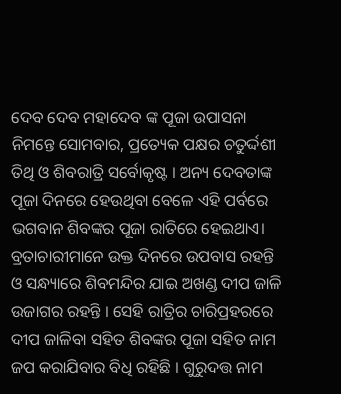ଦେବ ଦେବ ମହାଦେବ ଙ୍କ ପୂଜା ଉପାସନା ନିମନ୍ତେ ସୋମବାର, ପ୍ରତ୍ୟେକ ପକ୍ଷର ଚତୁର୍ଦ୍ଦଶୀ ତିଥି ଓ ଶିବରାତ୍ରି ସର୍ବୋକୃଷ୍ଟ । ଅନ୍ୟ ଦେବତାଙ୍କ ପୂଜା ଦିନରେ ହେଉଥିବା ବେଳେ ଏହି ପର୍ବରେ ଭଗବାନ ଶିବଙ୍କର ପୂଜା ରାତିରେ ହେଇଥାଏ।
ବ୍ରତାଚାରୀମାନେ ଉକ୍ତ ଦିନରେ ଉପବାସ ରହନ୍ତି ଓ ସନ୍ଧ୍ୟାରେ ଶିବମନ୍ଦିର ଯାଇ ଅଖଣ୍ଡ ଦୀପ ଜାଳି ଉଜାଗର ରହନ୍ତି । ସେହି ରାତ୍ରିର ଚାରିପ୍ରହରରେ ଦୀପ ଜାଳିବା ସହିତ ଶିବଙ୍କର ପୂଜା ସହିତ ନାମ ଜପ କରାଯିବାର ବିଧି ରହିଛି । ଗୁରୁଦତ୍ତ ନାମ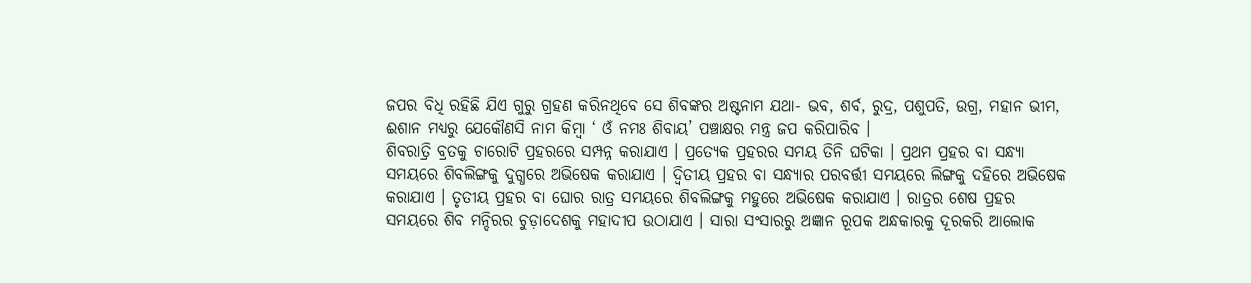ଜପର ବିଧି ରହିଛି ଯିଏ ଗୁରୁ ଗ୍ରହଣ କରିନଥିବେ ସେ ଶିବଙ୍କର ଅଷ୍ଟନାମ ଯଥା- ଭବ, ଶର୍ବ, ରୁଦ୍ର, ପଶୁପତି, ଉଗ୍ର, ମହାନ ଭୀମ, ଈଶାନ ମଧ୍ୟରୁ ଯେକୌଣସି ନାମ କିମ୍ବା ‘ ଓଁ ନମଃ ଶିବାୟ’ ପଞ୍ଚାକ୍ଷର ମନ୍ତ୍ର ଜପ କରିପାରିବ ।
ଶିବରାତ୍ରି ବ୍ରତକୁ ଚାରୋଟି ପ୍ରହରରେ ସମ୍ପନ୍ନ କରାଯାଏ । ପ୍ରତ୍ୟେକ ପ୍ରହରର ସମୟ ତିନି ଘଟିକା । ପ୍ରଥମ ପ୍ରହର ବା ସନ୍ଧ୍ୟା ସମୟରେ ଶିବଲିଙ୍ଗକୁ ଦୁଗ୍ଧରେ ଅଭିଷେକ କରାଯାଏ । ଦ୍ୱିତୀୟ ପ୍ରହର ବା ସନ୍ଧ୍ୟାର ପରବର୍ତ୍ତୀ ସମୟରେ ଲିଙ୍ଗକୁ ଦହିରେ ଅଭିଷେକ କରାଯାଏ । ତୃତୀୟ ପ୍ରହର ବା ଘୋର ରାତ୍ର ସମୟରେ ଶିବଲିଙ୍ଗକୁ ମହୁରେ ଅଭିଷେକ କରାଯାଏ । ରାତ୍ରର ଶେଷ ପ୍ରହର ସମୟରେ ଶିବ ମନ୍ଦିରର ଚୁଡ଼ାଦେଶକୁ ମହାଦୀପ ଉଠାଯାଏ । ସାରା ସଂସାରରୁ ଅଜ୍ଞାନ ରୂପକ ଅନ୍ଧକାରକୁ ଦୂରକରି ଆଲୋକ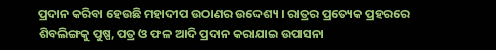ପ୍ରଦାନ କରିବା ହେଉଛି ମହାଦୀପ ଉଠାଣର ଉଦ୍ଦେଶ୍ୟ । ରାତ୍ରର ପ୍ରତ୍ୟେକ ପ୍ରହରରେ ଶିବଲିଙ୍ଗକୁ ପୁଷ୍ପ, ପତ୍ର ଓ ଫଳ ଆଦି ପ୍ରଦାନ କରାଯାଇ ଉପାସନା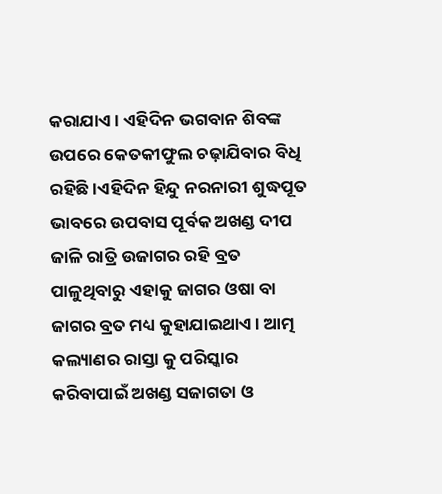କରାଯାଏ । ଏହିଦିନ ଭଗବାନ ଶିବଙ୍କ ଉପରେ କେତକୀଫୁଲ ଚଢ଼ାଯିବାର ବିଧି ରହିଛି ।ଏହିଦିନ ହିନ୍ଦୁ ନରନାରୀ ଶୁଦ୍ଧପୂତ ଭାବରେ ଉପବାସ ପୂର୍ବକ ଅଖଣ୍ଡ ଦୀପ ଜାଳି ରାତ୍ରି ଉଜାଗର ରହି ବ୍ରତ ପାଳୁଥିବାରୁ ଏହାକୁ ଜାଗର ଓଷା ବା ଜାଗର ବ୍ରତ ମଧ୍ୟ କୁହାଯାଇଥାଏ। ଆତ୍ମ କଲ୍ୟାଣର ରାସ୍ତା କୁ ପରିସ୍କାର କରିବାପାଇଁ ଅଖଣ୍ଡ ସଜାଗତା ଓ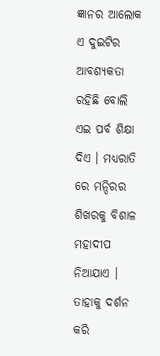ଜ୍ଞାନର ଆଲୋକ ଏ ଦୁଇଟିର ଆବଶ୍ୟକତା ରହିଛି ବୋଲି ଏଇ ପର୍ବ ଶିକ୍ଷା ଦିଏ । ମଧ୍ୟରାତି ରେ ମନ୍ଦିରର ଶିଖରକୁ ବିଶାଳ ମହାଦୀପ ନିଆଯାଏ । ତାହାକୁ ଦର୍ଶନ କରି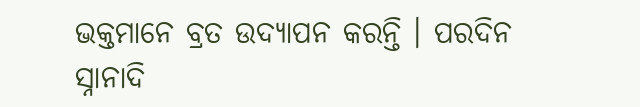ଭକ୍ତମାନେ ବ୍ରତ ଉଦ୍ଯାପନ କରନ୍ତି । ପରଦିନ ସ୍ନାନାଦି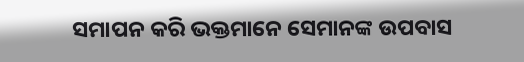ସମାପନ କରି ଭକ୍ତମାନେ ସେମାନଙ୍କ ଉପବାସ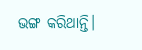ଭଙ୍ଗ କରିଥାନ୍ତି।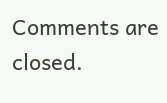Comments are closed.